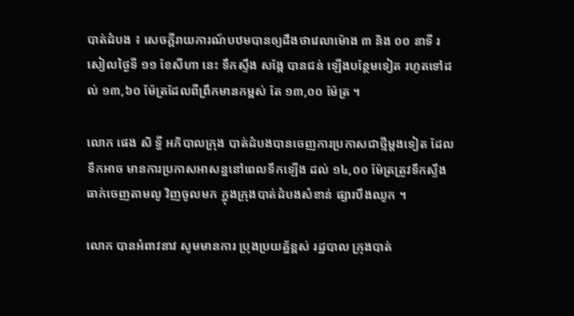បាត់ដំបង ៖ សេចក្តីរាយការណ៍បឋមបានឲ្យដឹងថាវេលាម៉ោង ៣ និង ០០ នាទី រសៀលថ្ងៃទី ១១ ខែសីហា នេះ ទឹកស្ទឹង សង្កែ បានជន់ ឡើងបន្ថែមទៀត រហូតទៅដល់ ១៣,៦០ ម៉ែត្រដែលពីព្រឹកមានកម្ពស់ តែ ១៣,០០ ម៉ែត្រ ។

លោក ផេង សិ ទ្ធី អភិបាលក្រុង បាត់ដំបងបានចេញការប្រកាសជាថ្មីម្តងទៀត ដែលទឹកអាច មានការប្រកាសអាសន្ននៅពេលទឹកឡើង ដល់ ១៤,០០ ម៉ែត្រត្រូវទឹកស្ទឹង ធាក់ចេញតាមលូ វិញចូលមក ក្នុងក្រុងបាត់ដំបងសំខាន់ ផ្សារបឹងឈូក ។

លោក បានអំពាវនាវ សូមមានការ ប្រុងប្រយត្ន័ខ្ពស់ រដ្ឋបាល ក្រុងបាត់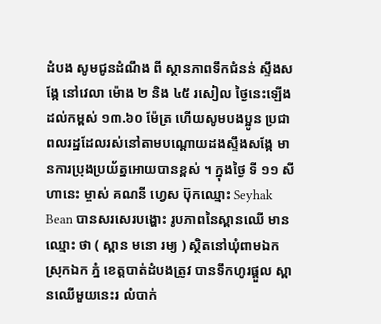ដំបង សូមជូនដំណឹង ពី ស្ថានភាពទឹកជំនន់ ស្ទឹងសង្កែ នៅវេលា ម៉ោង ២ និង ៤៥ រសៀល ថ្ងៃនេះឡើងដល់កម្ពស់ ១៣.៦០ ម៉ែត្រ ហើយសូមបងប្អូន ប្រជាពលរដ្ឋដែលរស់នៅតាមបណ្តោយដងស្ទឹងសង្កែ មានការប្រុងប្រយ័ត្នអោយបានខ្ពស់ ។ ក្នុងថ្ងៃ ទី ១១ សីហានេះ ម្ចាស់ គណនី ហ្វេស ប៊ុកឈ្មោះ Seyhak Bean បានសរសេរបង្ហោះ រូបភាពនៃស្ពានឈើ មានឈ្មោះ ថា ( ស្ពាន មនោ រម្យ ) ស្ថិតនៅឃុំពាមឯក ស្រុកឯក ភ្នំ ខេត្តបាត់ដំបងត្រូវ បានទឹកហូរផ្តួល ស្ពានឈើមួយនេះរ លំបាក់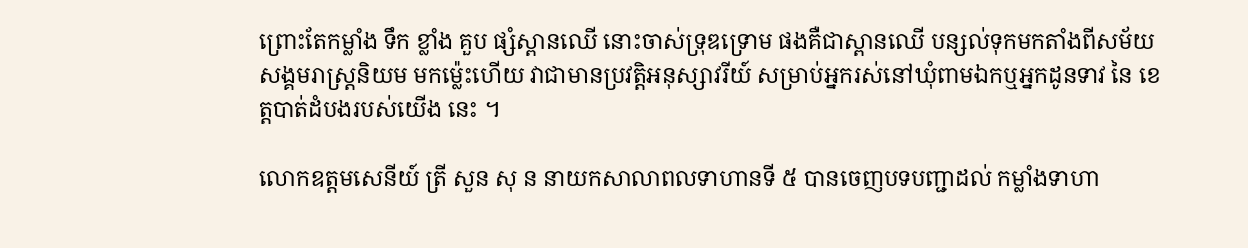ព្រោះតែកម្លាំង ទឹក ខ្លាំង គួប ផ្សំស្ពានឈើ នោះចាស់ទ្រុឌទ្រោម ផងគឺជាស្ពានឈើ បន្សល់ទុកមកតាំងពីសម័យ សង្គមរាស្ត្រនិយម មកម្ល៉េះហើយ វាជាមានប្រវត្តិអនុស្សាវរីយ៍ សម្រាប់អ្នករស់នៅឃុំពាមឯកឬអ្នកដូនទាវ នៃ ខេត្តបាត់ដំបងរបស់យើង នេះ ។

លោកឧត្តមសេនីយ៍ ត្រី សួន សុ ន នាយកសាលាពលទាហានទី ៥ បានចេញបទបញ្ជាដល់ កម្លាំងទាហា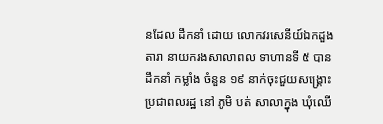នដែល ដឹកនាំ ដោយ លោកវរសេនីយ៍ឯកដួង តារា នាយករងសាលាពល ទាហានទី ៥ បានដឹកនាំ កម្លាំង ចំនួន ១៩ នាក់ចុះជួយសង្គ្រោះ ប្រជាពលរដ្ឋ នៅ ភូមិ បត់ សាលាក្នុង ឃុំឈើ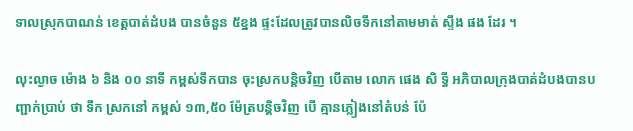ទាលស្រុកបាណន់ ខេត្តបាត់ដំបង បានចំនួន ៥ខ្នង ផ្ទះដែលត្រូវបានលិចទឹកនៅតាមមាត់ ស្ទឹង ផង ដែរ ។

លុះល្ងាច ម៉ោង ៦ និង ០០ នាទី កម្ពស់ទឹកបាន ចុះស្រកបន្តិចវិញ បើតាម លោក ផេង សិ ទ្ធី អភិបាលក្រុងបាត់ដំបងបានបញ្ជាក់ប្រាប់ ថា ទឹក ស្រកនៅ កម្ពស់ ១៣,៥០ ម៉ែត្របន្តិចវិញ បើ គ្មានភ្លៀងនៅតំបន់ ប៉ែ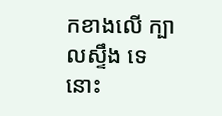កខាងលើ ក្បាលស្ទឹង ទេនោះ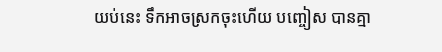យប់នេះ ទឹកអាចស្រកចុះហើយ បញ្ចៀស បានគ្មា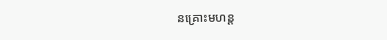នគ្រោះមហន្ត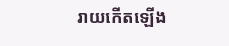រាយកើតឡើង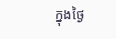ក្នុងថ្ងៃ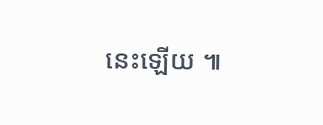នេះឡើយ ៕